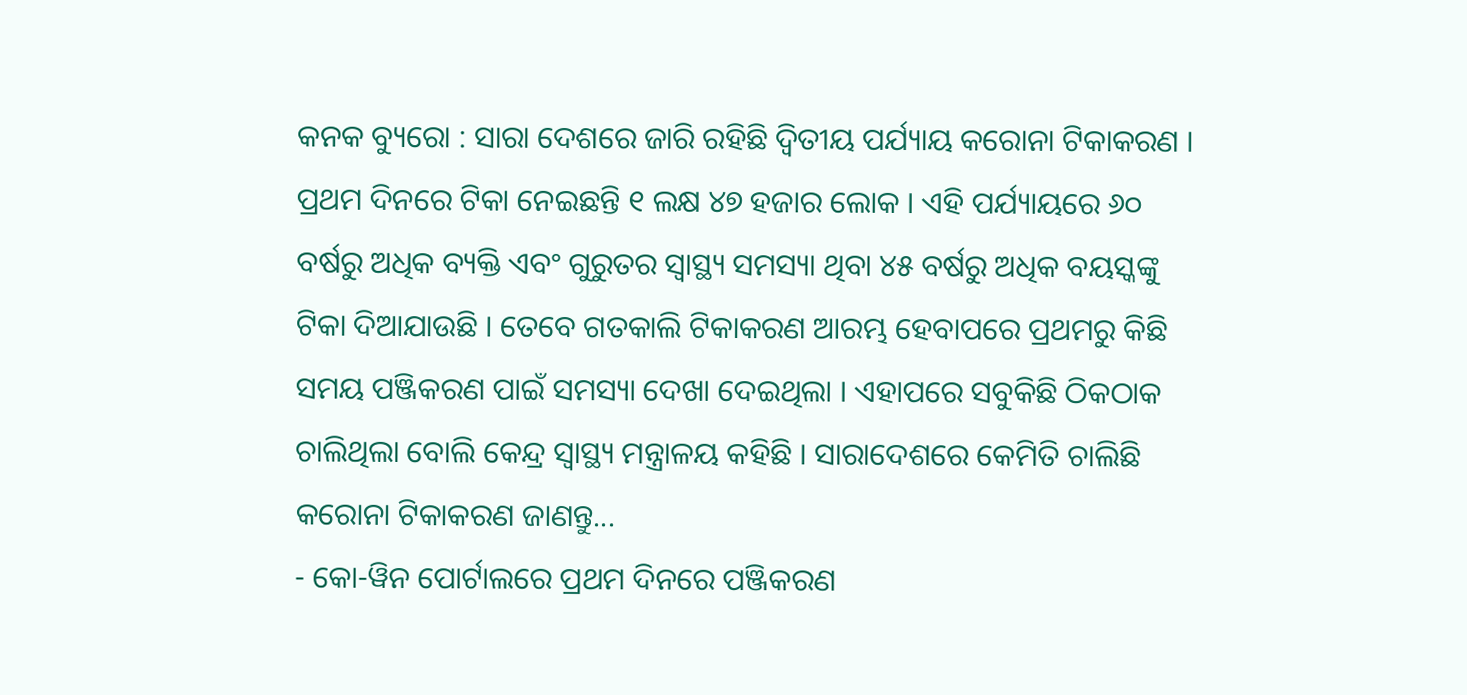କନକ ବ୍ୟୁରୋ : ସାରା ଦେଶରେ ଜାରି ରହିଛି ଦ୍ୱିତୀୟ ପର୍ଯ୍ୟାୟ କରୋନା ଟିକାକରଣ । ପ୍ରଥମ ଦିନରେ ଟିକା ନେଇଛନ୍ତି ୧ ଲକ୍ଷ ୪୭ ହଜାର ଲୋକ । ଏହି ପର୍ଯ୍ୟାୟରେ ୬୦ ବର୍ଷରୁ ଅଧିକ ବ୍ୟକ୍ତି ଏବଂ ଗୁରୁତର ସ୍ୱାସ୍ଥ୍ୟ ସମସ୍ୟା ଥିବା ୪୫ ବର୍ଷରୁ ଅଧିକ ବୟସ୍କଙ୍କୁ ଟିକା ଦିଆଯାଉଛି । ତେବେ ଗତକାଲି ଟିକାକରଣ ଆରମ୍ଭ ହେବାପରେ ପ୍ରଥମରୁ କିଛି ସମୟ ପଞ୍ଜିକରଣ ପାଇଁ ସମସ୍ୟା ଦେଖା ଦେଇଥିଲା । ଏହାପରେ ସବୁକିଛି ଠିକଠାକ ଚାଲିଥିଲା ବୋଲି କେନ୍ଦ୍ର ସ୍ୱାସ୍ଥ୍ୟ ମନ୍ତ୍ରାଳୟ କହିଛି । ସାରାଦେଶରେ କେମିତି ଚାଲିଛି କରୋନା ଟିକାକରଣ ଜାଣନ୍ତୁ...
- କୋ-ୱିନ ପୋର୍ଟାଲରେ ପ୍ରଥମ ଦିନରେ ପଞ୍ଜିକରଣ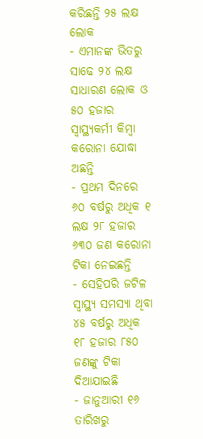କରିଛନ୍ତି ୨୫ ଲକ୍ଷ ଲୋକ
- ଏମାନଙ୍କ ଭିତରୁ ସାଢେ ୨୪ ଲକ୍ଷ ସାଧାରଣ ଲୋକ ଓ ୫୦ ହଜାର ସ୍ୱାସ୍ଥ୍ୟକର୍ମୀ କିମ୍ବା କରୋନା ଯୋଦ୍ଧା ଅଛନ୍ତି
- ପ୍ରଥମ ଦିନରେ ୬୦ ବର୍ଷରୁ ଅଧିକ ୧ ଲକ୍ଷ ୨୮ ହଜାର ୬୩୦ ଜଣ କରୋନା ଟିକା ନେଇଛନ୍ତି
- ସେହିପରି ଜଟିଳ ସ୍ୱାସ୍ଥ୍ୟ ସମସ୍ୟା ଥିବା ୪୫ ବର୍ଷରୁ ଅଧିକ ୧୮ ହଜାର ୮୫୦ ଜଣଙ୍କୁ ଟିକା ଦିଆଯାଇଛି
- ଜାନୁଆରୀ ୧୬ ତାରିଖରୁ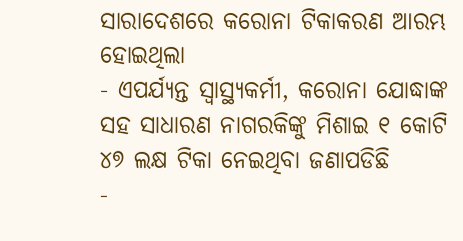ସାରାଦେଶରେ କରୋନା ଟିକାକରଣ ଆରମ୍ଭ ହୋଇଥିଲା
- ଏପର୍ଯ୍ୟନ୍ତ ସ୍ୱାସ୍ଥ୍ୟକର୍ମୀ, କରୋନା ଯୋଦ୍ଧାଙ୍କ ସହ ସାଧାରଣ ନାଗରକିଙ୍କୁ ମିଶାଇ ୧ କୋଟି ୪୭ ଲକ୍ଷ ଟିକା ନେଇଥିବା ଜଣାପଡିଛି
-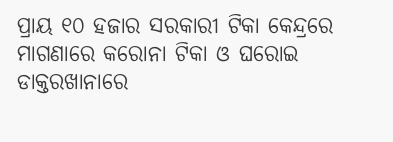ପ୍ରାୟ ୧୦ ହଜାର ସରକାରୀ ଟିକା କେନ୍ଦ୍ରରେ ମାଗଣାରେ କରୋନା ଟିକା ଓ ଘରୋଇ ଡାକ୍ତରଖାନାରେ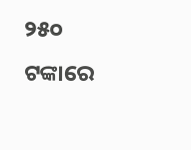୨୫୦ ଟଙ୍କାରେ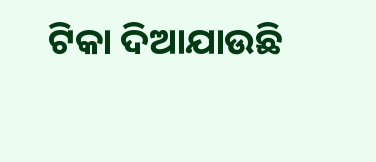ଟିକା ଦିଆଯାଉଛି